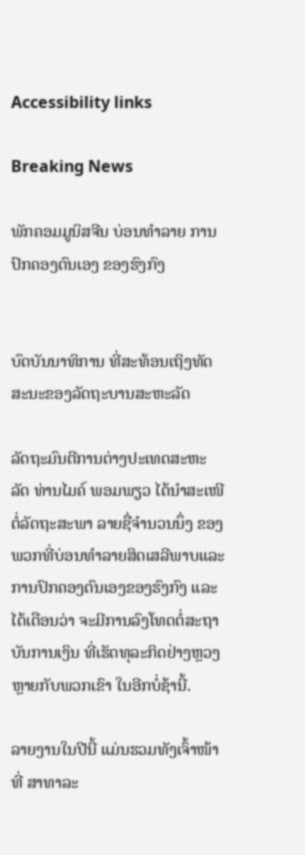Accessibility links

Breaking News

ພັກຄອມມູນິສຈີນ ບ່ອນທຳລາຍ ການປົກຄອງຕົນເອງ ຂອງຮົງກົງ


ບົດບັນນາທິການ ທີ່ສະທ້ອນເຖິງທັດສະນະຂອງລັດຖະບານສະຫະລັດ

ລັດຖະມົນຕີການຕ່າງປະເທດສະຫະລັດ ທ່ານໄມຄ໌ ພອມພຽວ ໄດ້ນຳສະເໜີຕໍ່ລັດຖະສະພາ ລາຍຊື່ຈຳນວນນຶ່ງ ຂອງພວກທີ່ບ່ອນທຳລາຍສິດເສລີພາບແລະການປົກຄອງຕົນເອງຂອງຮົງກົງ ແລະໄດ້ເຕືອນວ່າ ຈະມີການລົງໂທດຕໍ່ສະຖາບັນການເງິນ ທີ່ເຮັດທຸລະກິດຢ່າງຫຼວງຫຼາຍກັບພວກເຂົາ ໃນອີກບໍ່ຊ້ານີ້.

ລາຍງານໃນປີນີ້ ແມ່ນຮວມທັງເຈົ້າໜ້າທີ່ ສາທາລະ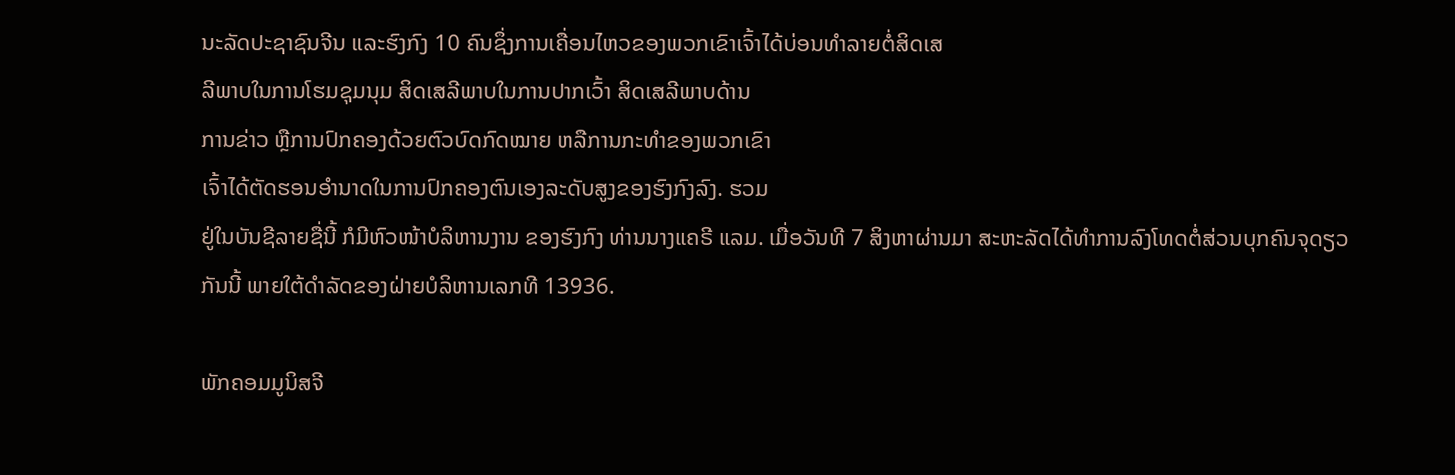ນະລັດປະຊາຊົນຈີນ ແລະຮົງກົງ 10 ຄົນຊຶ່ງການເຄື່ອນໄຫວຂອງພວກເຂົາເຈົ້າໄດ້ບ່ອນທຳລາຍຕໍ່ສິດເສ
ລີພາບໃນການໂຮມຊຸມນຸມ ສິດເສລີພາບໃນການປາກເວົ້າ ສິດເສລີພາບດ້ານ
ການຂ່າວ ຫຼືການປົກຄອງດ້ວຍຕົວບົດກົດໝາຍ ຫລືການກະທຳຂອງພວກເຂົາ
ເຈົ້າໄດ້ຕັດຮອນອຳນາດໃນການປົກຄອງຕົນເອງລະດັບສູງຂອງຮົງກົງລົງ. ຮວມ
ຢູ່ໃນບັນຊີລາຍຊື່ນີ້ ກໍມີຫົວໜ້າບໍລິຫານງານ ຂອງຮົງກົງ ທ່ານນາງແຄຣີ ແລມ. ເມື່ອວັນທີ 7 ສິງຫາຜ່ານມາ ສະຫະລັດໄດ້ທຳການລົງໂທດຕໍ່ສ່ວນບຸກຄົນຈຸດຽວ
ກັນນີ້ ພາຍໃຕ້ດຳລັດຂອງຝ່າຍບໍລິຫານເລກທີ 13936.

ພັກຄອມມູນິສຈີ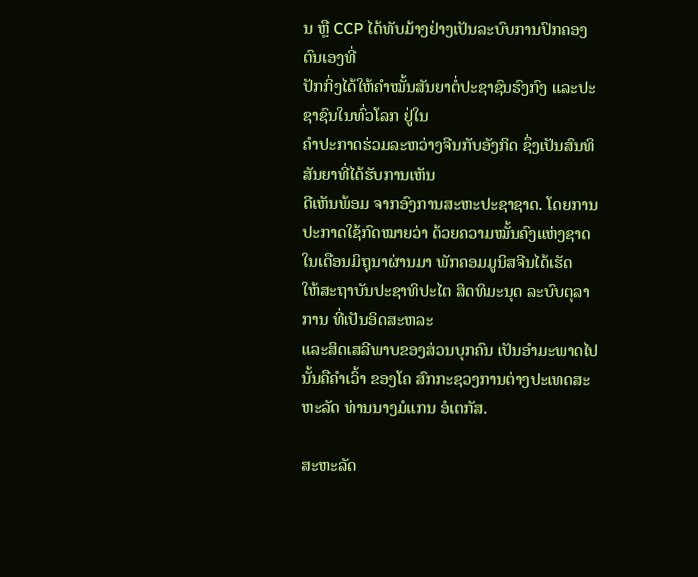ນ ຫຼື CCP ໄດ້ທັບມ້າງຢ່າງເປັນລະບົບການປົກຄອງຕົນເອງທີ່
ປັກກິ່ງໄດ້ໃຫ້ຄຳໝັ້ນສັນຍາຕໍ່ປະຊາຊົນຮົງກົງ ແລະປະຊາຊົນໃນທົ່ວໂລກ ຢູ່ໃນ
ຄຳປະກາດຮ່ວມລະຫວ່າງຈີນກັບອັງກິດ ຊຶ່ງເປັນສົນທິສັນຍາທີ່ໄດ້ຮັບການເຫັນ
ດີເຫັນພ້ອມ ຈາກອົງການສະຫະປະຊາຊາດ. ໂດຍການປະກາດໃຊ້ກົດໝາຍວ່າ ດ້ວຍຄວາມໝັ້ນຄົງແຫ່ງຊາດໃນເດືອນມິຖຸນາຜ່ານມາ ພັກຄອມມູນິສຈີນໄດ້ເຮັດ
ໃຫ້ສະຖາບັນປະຊາທິປະໄຕ ສິດທິມະນຸດ ລະບົບຕຸລາການ ທີ່ເປັນອິດສະຫລະ
ແລະສິດເສລີພາບຂອງສ່ວນບຸກຄົນ ເປັນອຳມະພາດໄປ ນັ້ນຄືຄຳເວົ້າ ຂອງໂຄ ສົກກະຊວງການຕ່າງປະເທດສະຫະລັດ ທ່ານນາງມໍແກນ ອໍເຕກັສ.

ສະຫະລັດ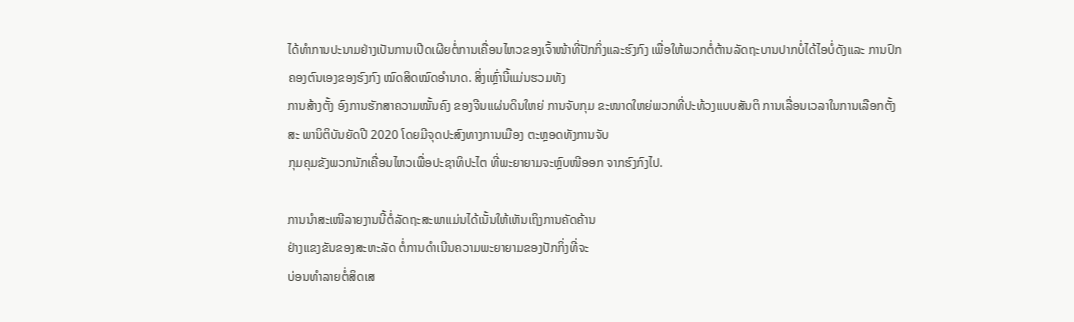ໄດ້ທຳການປະນາມຢ່າງເປັນການເປີດເຜີຍຕໍ່ການເຄື່ອນໄຫວຂອງເຈົ້າໜ້າທີ່ປັກກິ່ງແລະຮົງກົງ ເພື່ອໃຫ້ພວກຕໍ່ຕ້ານລັດຖະບານປາກບໍ່ໄດ້ໄອບໍ່ດັງແລະ ການປົກຄອງຕົນເອງຂອງຮົງກົງ ໝົດສິດໝົດອຳນາດ. ສິ່ງເຫຼົ່ານີ້ແມ່ນຮວມທັງ
ການສ້າງຕັ້ງ ອົງການຮັກສາຄວາມໝັ້ນຄົງ ຂອງຈີນແຜ່ນດິນໃຫຍ່ ການຈັບກຸມ ຂະໜາດໃຫຍ່ພວກທີ່ປະທ້ວງແບບສັນຕິ ການເລື່ອນເວລາໃນການເລືອກຕັ້ງສະ ພານິຕິບັນຍັດປີ 2020 ໂດຍມີຈຸດປະສົງທາງການເມືອງ ຕະຫຼອດທັງການຈັບ
ກຸມຄຸມຂັງພວກນັກເຄື່ອນໄຫວເພື່ອປະຊາທິປະໄຕ ທີ່ພະຍາຍາມຈະຫຼົບໜີອອກ ຈາກຮົງກົງໄປ.

ການນຳສະເໜີລາຍງານນີ້ຕໍ່ລັດຖະສະພາແມ່ນໄດ້ເນັ້ນໃຫ້ເຫັນເຖິງການຄັດຄ້ານ
ຢ່າງແຂງຂັນຂອງສະຫະລັດ ຕໍ່ການດຳເນີນຄວາມພະຍາຍາມຂອງປັກກິ່ງທີ່ຈະ
ບ່ອນທຳລາຍຕໍ່ສິດເສ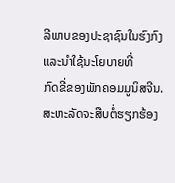ລີພາບຂອງປະຊາຊົນໃນຮົງກົງ ແລະນຳໃຊ້ນະໂຍບາຍທີ່
ກົດຂີ່ຂອງພັກຄອມມູນິສຈີນ. ສະຫະລັດຈະສືບຕໍ່ຮຽກຮ້ອງ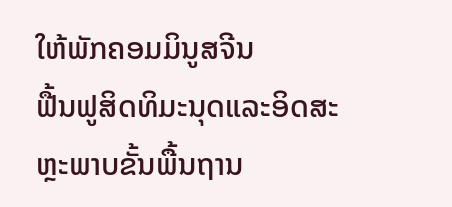ໃຫ້ພັກຄອມມິນູສຈີນ
ຟື້ນຟູສິດທິມະນຸດແລະອິດສະຫຼະພາບຂັ້ນພື້ນຖານ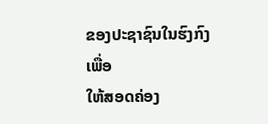ຂອງປະຊາຊົນໃນຮົງກົງເພື່ອ
ໃຫ້ສອດຄ່ອງ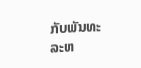ກັບພັນທະລະຫ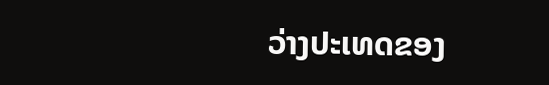ວ່າງປະເທດຂອງ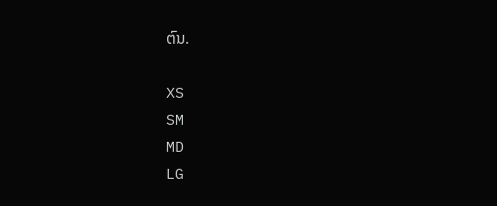ຕົນ.

XS
SM
MD
LG